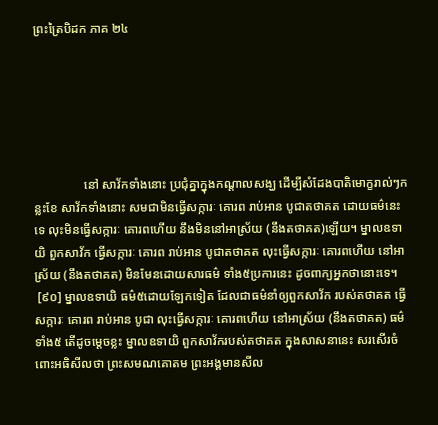ព្រះត្រៃបិដក ភាគ ២៤






                នៅ សាវ័កទាំងនោះ ប្រជុំគ្នាក្នុងកណ្តាលសង្ឃ ដើម្បីសំដែងបាតិមោក្ខរាល់ៗកន្លះខែ សាវ័កទាំងនោះ សមជាមិនធ្វើសក្ការៈ គោរព រាប់អាន បូជាតថាគត ដោយធម៌នេះទេ លុះមិនធ្វើសក្ការៈ គោរពហើយ នឹងមិននៅអាស្រ័យ (នឹងតថាគត)ឡើយ។ ម្នាលឧទាយិ ពួកសាវ័ក ធ្វើសក្ការៈ គោរព រាប់អាន បូជាតថាគត លុះធ្វើសក្ការៈ គោរពហើយ នៅអាស្រ័យ (នឹងតថាគត) មិនមែនដោយសារធម៌ ទាំង៥ប្រការនេះ ដូចពាក្យអ្នកថានោះទេ។
 [៩០] ម្នាលឧទាយិ ធម៌៥ដោយឡែកទៀត ដែលជាធម៌នាំឲ្យពួកសាវ័ក របស់តថាគត ធ្វើសក្ការៈ គោរព រាប់អាន បូជា លុះធ្វើសក្ការៈ គោរពហើយ នៅអាស្រ័យ (នឹងតថាគត) ធម៌ទាំង៥ តើដូចម្តេចខ្លះ ម្នាលឧទាយិ ពួកសាវ័ករបស់តថាគត ក្នុងសាសនានេះ សរសើរចំពោះអធិសីលថា ព្រះសមណគោតម ព្រះអង្គមានសីល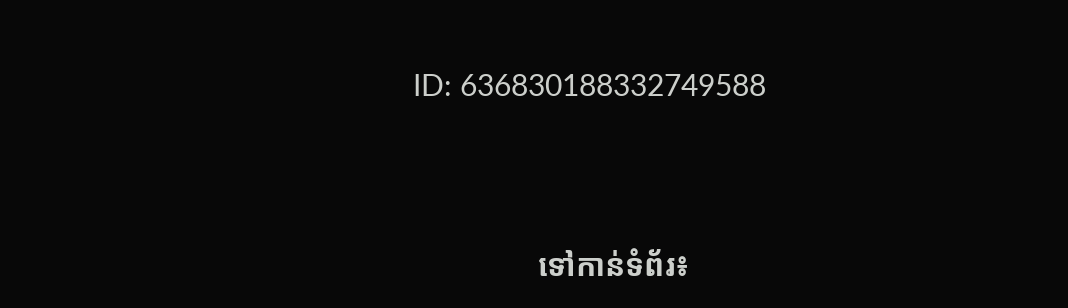ID: 636830188332749588



                ទៅកាន់ទំព័រ៖